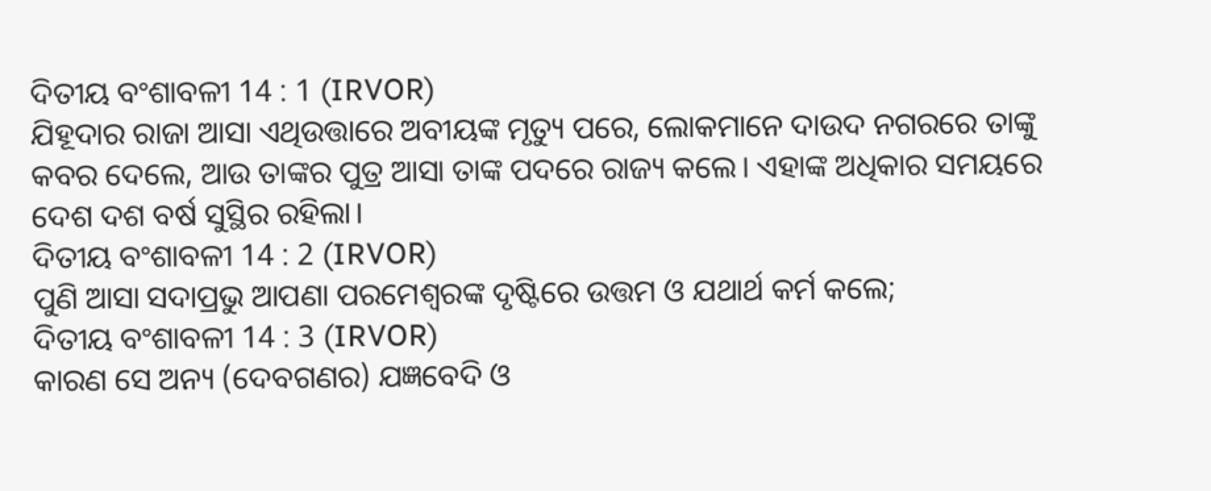ଦିତୀୟ ବଂଶାବଳୀ 14 : 1 (IRVOR)
ଯିହୂଦାର ରାଜା ଆସା ଏଥିଉତ୍ତାରେ ଅବୀୟଙ୍କ ମୃତ୍ୟୁ ପରେ, ଲୋକମାନେ ଦାଉଦ ନଗରରେ ତାଙ୍କୁ କବର ଦେଲେ, ଆଉ ତାଙ୍କର ପୁତ୍ର ଆସା ତାଙ୍କ ପଦରେ ରାଜ୍ୟ କଲେ। ଏହାଙ୍କ ଅଧିକାର ସମୟରେ ଦେଶ ଦଶ ବର୍ଷ ସୁସ୍ଥିର ରହିଲା।
ଦିତୀୟ ବଂଶାବଳୀ 14 : 2 (IRVOR)
ପୁଣି ଆସା ସଦାପ୍ରଭୁ ଆପଣା ପରମେଶ୍ୱରଙ୍କ ଦୃଷ୍ଟିରେ ଉତ୍ତମ ଓ ଯଥାର୍ଥ କର୍ମ କଲେ;
ଦିତୀୟ ବଂଶାବଳୀ 14 : 3 (IRVOR)
କାରଣ ସେ ଅନ୍ୟ (ଦେବଗଣର) ଯଜ୍ଞବେଦି ଓ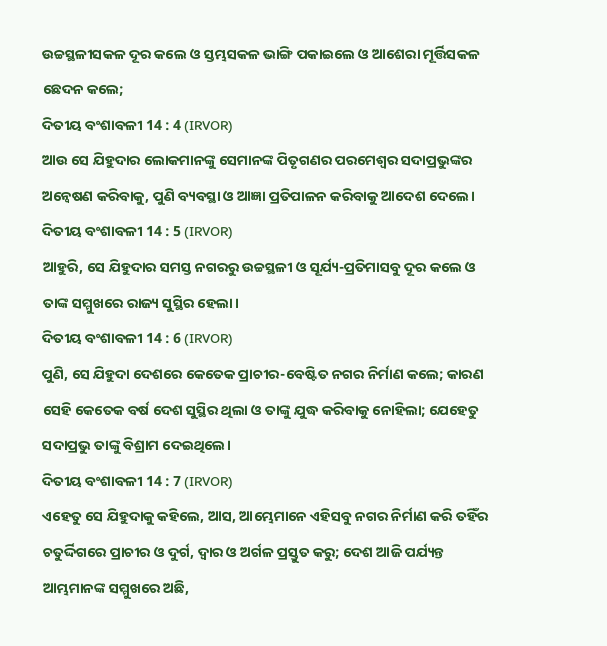ଉଚ୍ଚସ୍ଥଳୀସକଳ ଦୂର କଲେ ଓ ସ୍ତମ୍ଭସକଳ ଭାଙ୍ଗି ପକାଇଲେ ଓ ଆଶେରା ମୂର୍ତ୍ତିସକଳ ଛେଦନ କଲେ;
ଦିତୀୟ ବଂଶାବଳୀ 14 : 4 (IRVOR)
ଆଉ ସେ ଯିହୁଦାର ଲୋକମାନଙ୍କୁ ସେମାନଙ୍କ ପିତୃଗଣର ପରମେଶ୍ୱର ସଦାପ୍ରଭୁଙ୍କର ଅନ୍ୱେଷଣ କରିବାକୁ, ପୁଣି ବ୍ୟବସ୍ଥା ଓ ଆଜ୍ଞା ପ୍ରତିପାଳନ କରିବାକୁ ଆଦେଶ ଦେଲେ।
ଦିତୀୟ ବଂଶାବଳୀ 14 : 5 (IRVOR)
ଆହୁରି, ସେ ଯିହୁଦାର ସମସ୍ତ ନଗରରୁ ଉଚ୍ଚସ୍ଥଳୀ ଓ ସୂର୍ଯ୍ୟ-ପ୍ରତିମାସବୁ ଦୂର କଲେ ଓ ତାଙ୍କ ସମ୍ମୁଖରେ ରାଜ୍ୟ ସୁସ୍ଥିର ହେଲା।
ଦିତୀୟ ବଂଶାବଳୀ 14 : 6 (IRVOR)
ପୁଣି, ସେ ଯିହୁଦା ଦେଶରେ କେତେକ ପ୍ରାଚୀର-ବେଷ୍ଟିତ ନଗର ନିର୍ମାଣ କଲେ; କାରଣ ସେହି କେତେକ ବର୍ଷ ଦେଶ ସୁସ୍ଥିର ଥିଲା ଓ ତାଙ୍କୁ ଯୁଦ୍ଧ କରିବାକୁ ନୋହିଲା; ଯେହେତୁ ସଦାପ୍ରଭୁ ତାଙ୍କୁ ବିଶ୍ରାମ ଦେଇଥିଲେ।
ଦିତୀୟ ବଂଶାବଳୀ 14 : 7 (IRVOR)
ଏହେତୁ ସେ ଯିହୁଦାକୁ କହିଲେ, ଆସ, ଆମ୍ଭେମାନେ ଏହିସବୁ ନଗର ନିର୍ମାଣ କରି ତହିଁର ଚତୁର୍ଦ୍ଦିଗରେ ପ୍ରାଚୀର ଓ ଦୁର୍ଗ, ଦ୍ୱାର ଓ ଅର୍ଗଳ ପ୍ରସ୍ତୁତ କରୁ; ଦେଶ ଆଜି ପର୍ଯ୍ୟନ୍ତ ଆମ୍ଭମାନଙ୍କ ସମ୍ମୁଖରେ ଅଛି,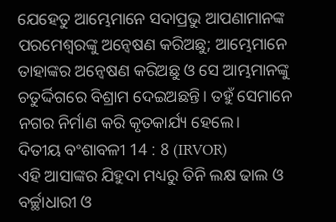ଯେହେତୁ ଆମ୍ଭେମାନେ ସଦାପ୍ରଭୁ ଆପଣାମାନଙ୍କ ପରମେଶ୍ୱରଙ୍କୁ ଅନ୍ୱେଷଣ କରିଅଛୁ; ଆମ୍ଭେମାନେ ତାହାଙ୍କର ଅନ୍ୱେଷଣ କରିଅଛୁ ଓ ସେ ଆମ୍ଭମାନଙ୍କୁ ଚତୁର୍ଦ୍ଦିଗରେ ବିଶ୍ରାମ ଦେଇଅଛନ୍ତି। ତହୁଁ ସେମାନେ ନଗର ନିର୍ମାଣ କରି କୃତକାର୍ଯ୍ୟ ହେଲେ।
ଦିତୀୟ ବଂଶାବଳୀ 14 : 8 (IRVOR)
ଏହି ଆସାଙ୍କର ଯିହୁଦା ମଧ୍ୟରୁ ତିନି ଲକ୍ଷ ଢାଲ ଓ ବର୍ଚ୍ଛାଧାରୀ ଓ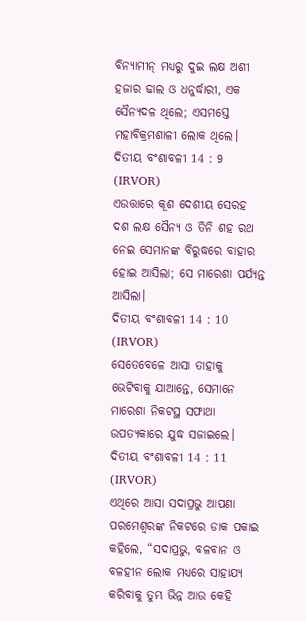ବିନ୍ୟାମୀନ୍ ମଧ୍ୟରୁ ଦୁଇ ଲକ୍ଷ ଅଶୀ ହଜାର ଢାଲ ଓ ଧନୁର୍ଦ୍ଧାରୀ, ଏକ ସୈନ୍ୟଦଳ ଥିଲେ; ଏସମସ୍ତେ ମହାବିକ୍ରମଶାଳୀ ଲୋକ ଥିଲେ।
ଦିତୀୟ ବଂଶାବଳୀ 14 : 9 (IRVOR)
ଏଉତ୍ତାରେ କୂଶ ଦେଶୀୟ ସେରହ ଦଶ ଲକ୍ଷ ସୈନ୍ୟ ଓ ତିନି ଶହ ରଥ ନେଇ ସେମାନଙ୍କ ବିରୁଦ୍ଧରେ ବାହାର ହୋଇ ଆସିଲା; ସେ ମାରେଶା ପର୍ଯ୍ୟନ୍ତ ଆସିଲା।
ଦିତୀୟ ବଂଶାବଳୀ 14 : 10 (IRVOR)
ସେତେବେଳେ ଆସା ତାହାକୁ ଭେଟିବାକୁ ଯାଆନ୍ତେ, ସେମାନେ ମାରେଶା ନିକଟସ୍ଥ ସଫାଥା ଉପତ୍ୟକାରେ ଯୁଦ୍ଧ ସଜାଇଲେ।
ଦିତୀୟ ବଂଶାବଳୀ 14 : 11 (IRVOR)
ଏଥିରେ ଆସା ସଦାପ୍ରଭୁ ଆପଣା ପରମେଶ୍ୱରଙ୍କ ନିକଟରେ ଡାକ ପକାଇ କହିଲେ, “ସଦାପ୍ରଭୁ, ବଳବାନ ଓ ବଳହୀନ ଲୋକ ମଧ୍ୟରେ ସାହାଯ୍ୟ କରିବାକୁ ତୁମ୍ଭ ଭିନ୍ନ ଆଉ କେହି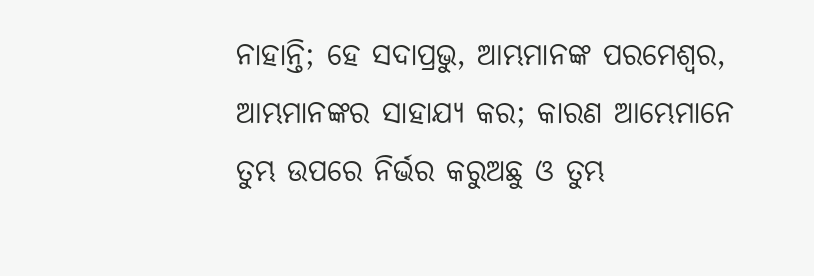ନାହାନ୍ତି; ହେ ସଦାପ୍ରଭୁ, ଆମ୍ଭମାନଙ୍କ ପରମେଶ୍ୱର, ଆମ୍ଭମାନଙ୍କର ସାହାଯ୍ୟ କର; କାରଣ ଆମ୍ଭେମାନେ ତୁମ୍ଭ ଉପରେ ନିର୍ଭର କରୁଅଛୁ ଓ ତୁମ୍ଭ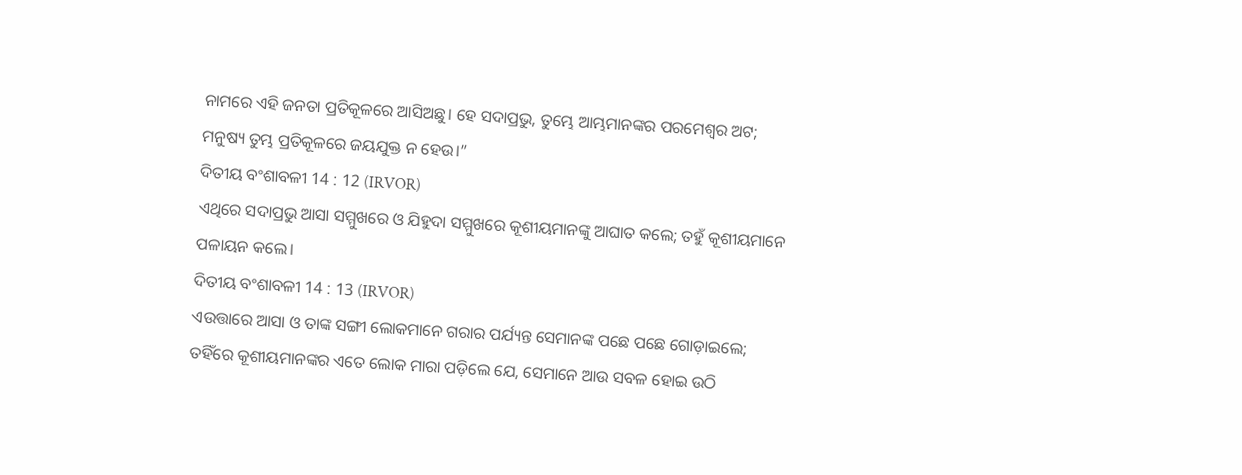ନାମରେ ଏହି ଜନତା ପ୍ରତିକୂଳରେ ଆସିଅଛୁ। ହେ ସଦାପ୍ରଭୁ, ତୁମ୍ଭେ ଆମ୍ଭମାନଙ୍କର ପରମେଶ୍ୱର ଅଟ; ମନୁଷ୍ୟ ତୁମ୍ଭ ପ୍ରତିକୂଳରେ ଜୟଯୁକ୍ତ ନ ହେଉ।”
ଦିତୀୟ ବଂଶାବଳୀ 14 : 12 (IRVOR)
ଏଥିରେ ସଦାପ୍ରଭୁ ଆସା ସମ୍ମୁଖରେ ଓ ଯିହୁଦା ସମ୍ମୁଖରେ କୂଶୀୟମାନଙ୍କୁ ଆଘାତ କଲେ; ତହୁଁ କୂଶୀୟମାନେ ପଳାୟନ କଲେ।
ଦିତୀୟ ବଂଶାବଳୀ 14 : 13 (IRVOR)
ଏଉତ୍ତାରେ ଆସା ଓ ତାଙ୍କ ସଙ୍ଗୀ ଲୋକମାନେ ଗରାର ପର୍ଯ୍ୟନ୍ତ ସେମାନଙ୍କ ପଛେ ପଛେ ଗୋଡ଼ାଇଲେ; ତହିଁରେ କୂଶୀୟମାନଙ୍କର ଏତେ ଲୋକ ମାରା ପଡ଼ିଲେ ଯେ, ସେମାନେ ଆଉ ସବଳ ହୋଇ ଉଠି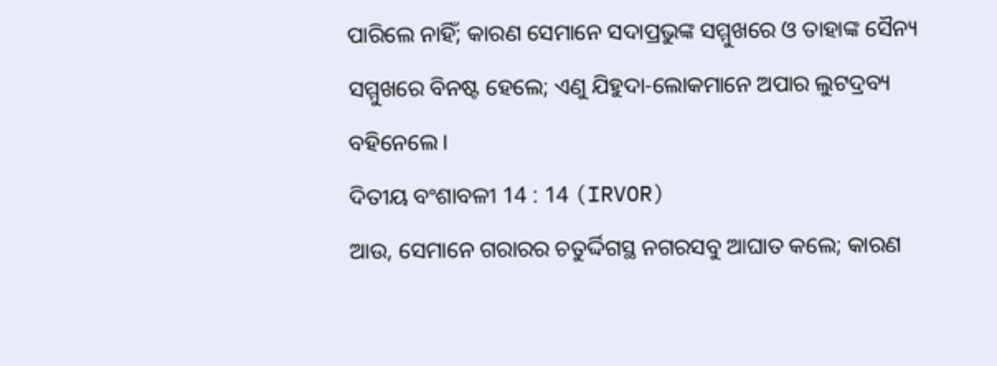ପାରିଲେ ନାହିଁ; କାରଣ ସେମାନେ ସଦାପ୍ରଭୁଙ୍କ ସମ୍ମୁଖରେ ଓ ତାହାଙ୍କ ସୈନ୍ୟ ସମ୍ମୁଖରେ ବିନଷ୍ଟ ହେଲେ; ଏଣୁ ଯିହୁଦା-ଲୋକମାନେ ଅପାର ଲୁଟଦ୍ରବ୍ୟ ବହିନେଲେ।
ଦିତୀୟ ବଂଶାବଳୀ 14 : 14 (IRVOR)
ଆଉ, ସେମାନେ ଗରାରର ଚତୁର୍ଦ୍ଦିଗସ୍ଥ ନଗରସବୁ ଆଘାତ କଲେ; କାରଣ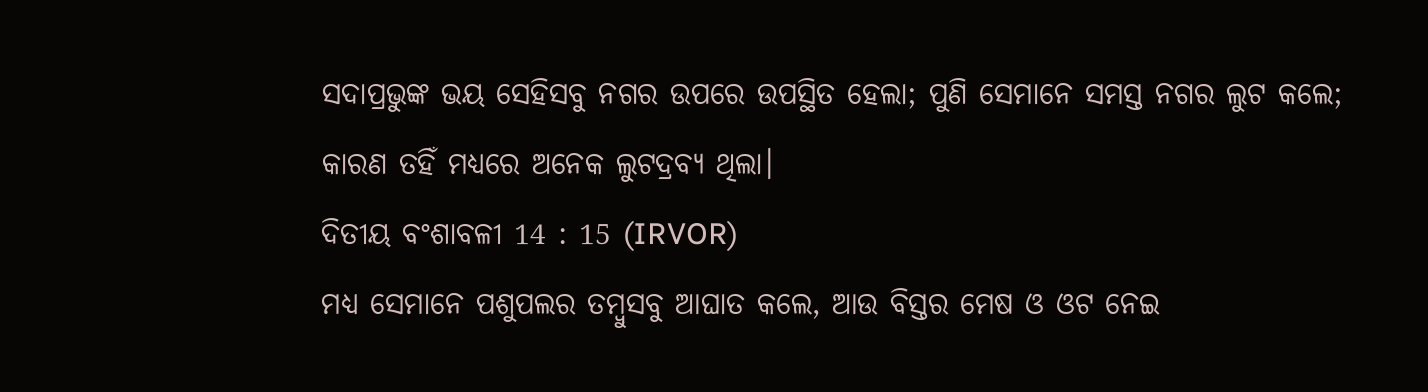ସଦାପ୍ରଭୁଙ୍କ ଭୟ ସେହିସବୁ ନଗର ଉପରେ ଉପସ୍ଥିତ ହେଲା; ପୁଣି ସେମାନେ ସମସ୍ତ ନଗର ଲୁଟ କଲେ; କାରଣ ତହିଁ ମଧ୍ୟରେ ଅନେକ ଲୁଟଦ୍ରବ୍ୟ ଥିଲା।
ଦିତୀୟ ବଂଶାବଳୀ 14 : 15 (IRVOR)
ମଧ୍ୟ ସେମାନେ ପଶୁପଲର ତମ୍ବୁସବୁ ଆଘାତ କଲେ, ଆଉ ବିସ୍ତର ମେଷ ଓ ଓଟ ନେଇ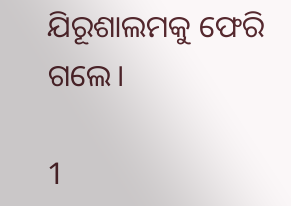ଯିରୂଶାଲମକୁ ଫେରି ଗଲେ।

1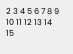2 3 4 5 6 7 8 9 10 11 12 13 14 15